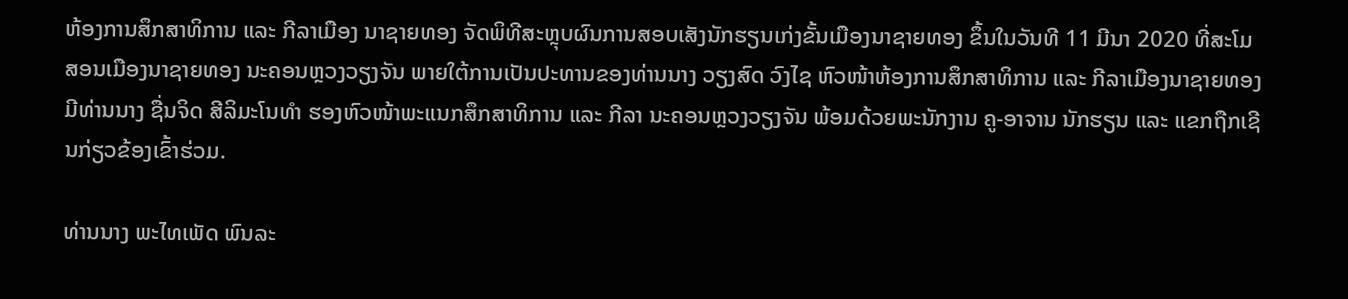ຫ້ອງການສຶກສາທິການ ແລະ ກີລາເມືອງ ນາຊາຍທອງ ຈັດພິທີສະຫຼຸບຜົນການສອບເສັງນັກຮຽນເກ່ງຂັ້ນເມືອງນາຊາຍທອງ ຂຶ້ນໃນວັນທີ 11 ມີນາ 2020 ທີ່ສະໂມສອນເມືອງນາຊາຍທອງ ນະຄອນຫຼວງວຽງຈັນ ພາຍໃຕ້ການເປັນປະທານຂອງທ່ານນາງ ວຽງສົດ ວົງໄຊ ຫົວໜ້າຫ້ອງການສຶກສາທິການ ແລະ ກີລາເມືອງນາຊາຍທອງ ມີທ່ານນາງ ຊື່ນຈິດ ສີລິມະໂນທຳ ຮອງຫົວໜ້າພະແນກສຶກສາທິການ ແລະ ກີລາ ນະຄອນຫຼວງວຽງຈັນ ພ້ອມດ້ວຍພະນັກງານ ຄູ-ອາຈານ ນັກຮຽນ ແລະ ແຂກຖືກເຊີນກ່ຽວຂ້ອງເຂົ້າຮ່ວມ.

ທ່ານນາງ ພະໄທເພັດ ພົນລະ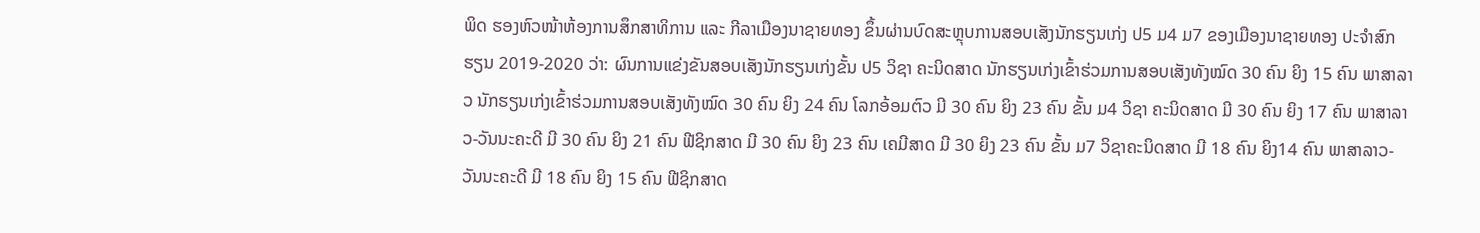ພິດ ຮອງຫົວໜ້າຫ້ອງການສຶກສາທິການ ແລະ ກີລາເມືອງນາຊາຍທອງ ຂຶ້ນຜ່ານບົດສະຫຼຸບການສອບເສັງນັກຮຽນເກ່ງ ປ5 ມ4 ມ7 ຂອງເມືອງນາຊາຍທອງ ປະຈຳສົກຮຽນ 2019-2020 ວ່າ: ຜົນການແຂ່ງຂັນສອບເສັງນັກຮຽນເກ່ງຂັ້ນ ປ5 ວິຊາ ຄະນິດສາດ ນັກຮຽນເກ່ງເຂົ້າຮ່ວມການສອບເສັງທັງໝົດ 30 ຄົນ ຍິງ 15 ຄົນ ພາສາລາວ ນັກຮຽນເກ່ງເຂົ້າຮ່ວມການສອບເສັງທັງໝົດ 30 ຄົນ ຍິງ 24 ຄົນ ໂລກອ້ອມຕົວ ມີ 30 ຄົນ ຍິງ 23 ຄົນ ຂັ້ນ ມ4 ວິຊາ ຄະນິດສາດ ມີ 30 ຄົນ ຍິງ 17 ຄົນ ພາສາລາວ-ວັນນະຄະດີ ມີ 30 ຄົນ ຍິງ 21 ຄົນ ຟີຊິກສາດ ມີ 30 ຄົນ ຍິງ 23 ຄົນ ເຄມີສາດ ມີ 30 ຍິງ 23 ຄົນ ຂັ້ນ ມ7 ວິຊາຄະນິດສາດ ມີ 18 ຄົນ ຍິງ14 ຄົນ ພາສາລາວ-ວັນນະຄະດີ ມີ 18 ຄົນ ຍິງ 15 ຄົນ ຟີຊິກສາດ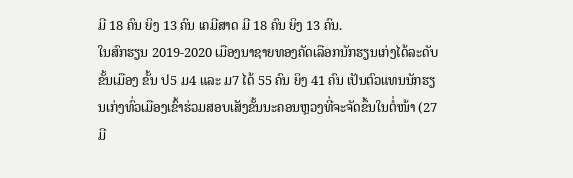ມີ 18 ຄົນ ຍິງ 13 ຄົນ ເຄມີສາດ ມີ 18 ຄົນ ຍິງ 13 ຄົນ.
ໃນສົກຮຽນ 2019-2020 ເມືອງນາຊາຍທອງຄັດເລືອກນັກຮຽນເກ່ງໄດ້ລະດັບຂັ້ນເມືອງ ຂັ້ນ ປ5 ມ4 ແລະ ມ7 ໄດ້ 55 ຄົນ ຍິງ 41 ຄົນ ເປັນຕົວແທນນັກຮຽນເກ່ງທົ່ວເມືອງເຂົ້າຮ່ວມສອບເສັງຂັ້ນນະຄອນຫຼວງທີ່ຈະຈັດຂຶ້ນໃນຕໍ່ໜ້າ (27 ມີ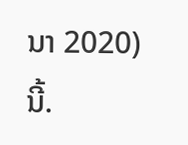ນາ 2020) ນີ້.